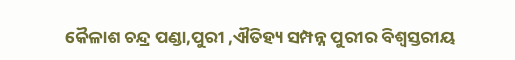କୈଳାଶ ଚନ୍ଦ୍ର ପଣ୍ଡା,ପୁରୀ ,ଐତିହ୍ୟ ସମ୍ପନ୍ନ ପୁରୀର ବିଶ୍ୱସ୍ତରୀୟ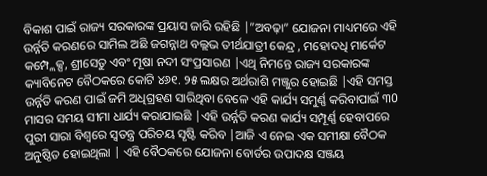ବିକାଶ ପାଇଁ ରାଜ୍ୟ ସରକାରଙ୍କ ପ୍ରୟାସ ଜାରି ରହିଛି |”ଅବଢ଼ା” ଯୋଜନା ମାଧ୍ୟମରେ ଏହି ଉର୍ନ୍ନତି କରଣରେ ସାମିଲ ଅଛି ଜଗନ୍ନାଥ ବଲ୍ଲଭ ତୀର୍ଥଯାତ୍ରୀ କେନ୍ଦ୍ର , ମହୋଦଧି ମାର୍କେଟ କମ୍ପ୍ଲେକ୍ସ, ଶ୍ରୀସେତୁ ଏବଂ ମୂଷା ନଦୀ ସଂପ୍ରସାରଣ |ଏଥି ନିମନ୍ତେ ରାଜ୍ୟ ସରକାରଙ୍କ କ୍ୟାବିନେଟ ବୈଠକରେ କୋଟି ୪୬୧. ୨୫ ଲକ୍ଷର ଅର୍ଥରାଶି ମଞ୍ଜୁର ହୋଇଛି |ଏହି ସମସ୍ତ ଉର୍ନ୍ନତି କରଣ ପାଇଁ ଜମି ଅଧିଗ୍ରହଣ ସାରିଥିବା ବେଳେ ଏହି କାର୍ଯ୍ୟ ସମୁର୍ଣ୍ଣ କରିବାପାଇଁ ୩0 ମାସର ସମୟ ସୀମା ଧାର୍ଯ୍ୟ କରାଯାଇଛି |ଏହି ଉର୍ନ୍ନତି କରଣ କାର୍ଯ୍ୟ ସମ୍ପୂର୍ଣ୍ଣ ହେବାପରେ ପୁରୀ ସାରା ବିଶ୍ୱରେ ସ୍ୱତନ୍ତ୍ର ପରିଚୟ ସୃଷ୍ଟି କରିବ |ଆଜି ଏ ନେଇ ଏକ ସମୀକ୍ଷା ବୈଠକ ଅନୁଷ୍ଠିତ ହୋଇଥିଲା | ଏହି ବୈଠକରେ ଯୋଜନା ବୋର୍ଡର ଉପାଦକ୍ଷ ସଞ୍ଜୟ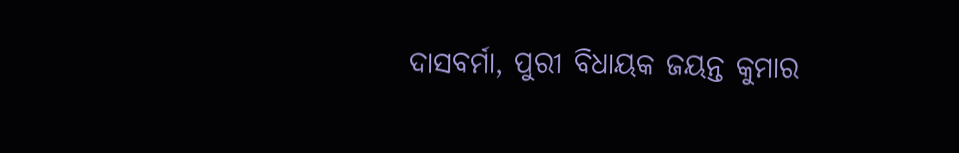ଦାସବର୍ମା, ପୁରୀ ବିଧାୟକ ଜୟନ୍ତ କୁମାର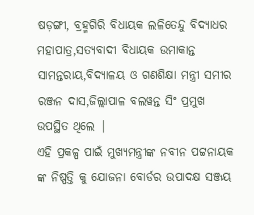ଷଡ଼ଙ୍ଗୀ, ବ୍ରହ୍ମଗିରି ବିଧାୟକ ଲଳିତେନ୍ଦୁ ବିଦ୍ୟାଧର ମହାପାତ୍ର,ସତ୍ୟବାଦୀ ବିଧାୟକ ଉମାକାନ୍ତ ସାମନ୍ତରାୟ,ବିଦ୍ୟାଳୟ ଓ ଗଣଶିକ୍ଷା ମନ୍ତ୍ରୀ ସମୀର ରଞ୍ଜନ ଦାସ,ଜିଲ୍ଲାପାଳ ବଲୱନ୍ତ ସିଂ ପ୍ରମୁଖ ଉପସ୍ଥିତ ଥିଲେ |
ଏହି ପ୍ରକଳ୍ପ ପାଇଁ ମୁଖ୍ୟମନ୍ତ୍ରୀଙ୍କ ନବୀନ ପଟ୍ଟନାୟକ ଙ୍କ ନିଷ୍ପତ୍ତି କୁ ଯୋଜନା ବୋର୍ଡର ଉପାଦକ୍ଷ ସଞ୍ଜୟ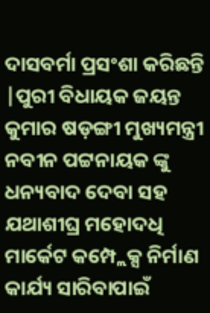ଦାସବର୍ମା ପ୍ରସଂଶା କରିଛନ୍ତି |ପୁରୀ ବିଧାୟକ ଜୟନ୍ତ କୁମାର ଷଡ଼ଙ୍ଗୀ ମୁଖ୍ୟମନ୍ତ୍ରୀ ନବୀନ ପଟ୍ଟନାୟକ ଙ୍କୁ ଧନ୍ୟବାଦ ଦେବା ସହ ଯଥାଶୀଘ୍ର ମହୋଦଧି ମାର୍କେଟ କମ୍ପ୍ଲେକ୍ସ ନିର୍ମାଣ କାର୍ଯ୍ୟ ସାରିବାପାଇଁ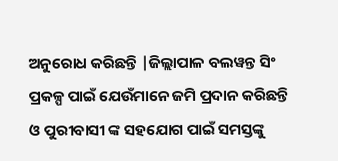ଅନୁରୋଧ କରିଛନ୍ତି |ଜିଲ୍ଲାପାଳ ବଲୱନ୍ତ ସିଂ ପ୍ରକଳ୍ପ ପାଇଁ ଯେଉଁମାନେ ଜମି ପ୍ରଦାନ କରିଛନ୍ତି ଓ ପୁରୀବାସୀ ଙ୍କ ସହଯୋଗ ପାଇଁ ସମସ୍ତଙ୍କୁ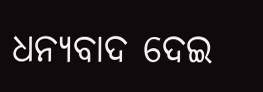ଧନ୍ୟବାଦ ଦେଇ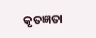କୃତଜ୍ଞତା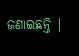ଜଣାଇଛନ୍ତି |